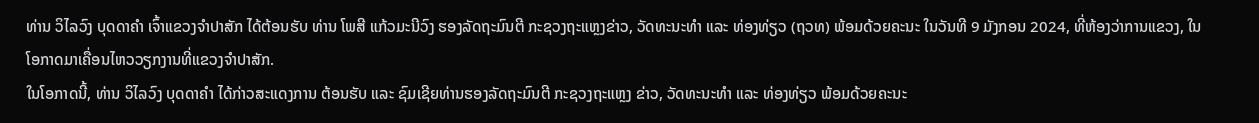ທ່ານ ວິໄລວົງ ບຸດດາຄຳ ເຈົ້າແຂວງຈຳປາສັກ ໄດ້ຕ້ອນຮັບ ທ່ານ ໂພສີ ແກ້ວມະນີວົງ ຮອງລັດຖະມົນຕີ ກະຊວງຖະແຫຼງຂ່າວ, ວັດທະນະທຳ ແລະ ທ່ອງທ່ຽວ (ຖວທ) ພ້ອມດ້ວຍຄະນະ ໃນວັນທີ 9 ມັງກອນ 2024, ທີ່ຫ້ອງວ່າການແຂວງ, ໃນໂອກາດມາເຄື່ອນໄຫວວຽກງານທີ່ແຂວງຈຳປາສັກ.
ໃນໂອກາດນີ້, ທ່ານ ວິໄລວົງ ບຸດດາຄຳ ໄດ້ກ່າວສະແດງການ ຕ້ອນຮັບ ແລະ ຊົມເຊີຍທ່ານຮອງລັດຖະມົນຕີ ກະຊວງຖະແຫຼງ ຂ່າວ, ວັດທະນະທຳ ແລະ ທ່ອງທ່ຽວ ພ້ອມດ້ວຍຄະນະ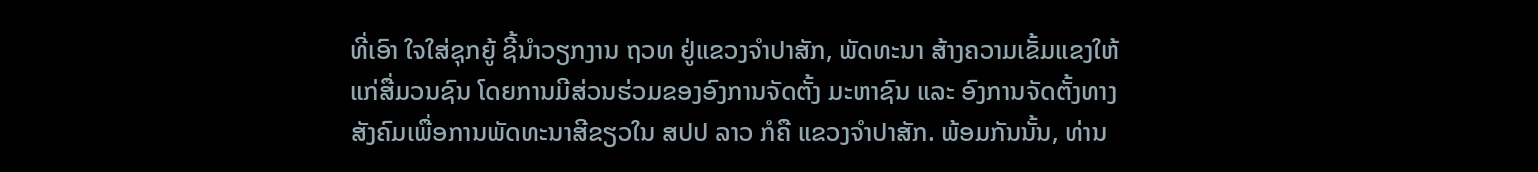ທີ່ເອົາ ໃຈໃສ່ຊຸກຍູ້ ຊີ້ນຳວຽກງານ ຖວທ ຢູ່ແຂວງຈຳປາສັກ, ພັດທະນາ ສ້າງຄວາມເຂັ້ມແຂງໃຫ້ແກ່ສື່ມວນຊົນ ໂດຍການມີສ່ວນຮ່ວມຂອງອົງການຈັດຕັ້ງ ມະຫາຊົນ ແລະ ອົງການຈັດຕັ້ງທາງສັງຄົມເພື່ອການພັດທະນາສີຂຽວໃນ ສປປ ລາວ ກໍຄື ແຂວງຈຳປາສັກ. ພ້ອມກັນນັ້ນ, ທ່ານ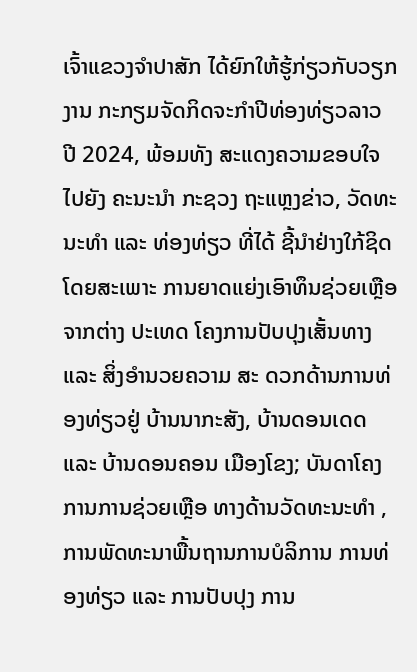ເຈົ້າແຂວງຈຳປາສັກ ໄດ້ຍົກໃຫ້ຮູ້ກ່ຽວກັບວຽກງານ ກະກຽມຈັດກິດຈະກຳປີທ່ອງທ່ຽວລາວ ປີ 2024, ພ້ອມທັງ ສະແດງຄວາມຂອບໃຈ ໄປຍັງ ຄະນະນຳ ກະຊວງ ຖະແຫຼງຂ່າວ, ວັດທະນະທຳ ແລະ ທ່ອງທ່ຽວ ທີ່ໄດ້ ຊີ້ນໍາຢ່າງໃກ້ຊິດ ໂດຍສະເພາະ ການຍາດແຍ່ງເອົາທຶນຊ່ວຍເຫຼືອຈາກຕ່າງ ປະເທດ ໂຄງການປັບປຸງເສັ້ນທາງ ແລະ ສິ່ງອໍານວຍຄວາມ ສະ ດວກດ້ານການທ່ອງທ່ຽວຢູ່ ບ້ານນາກະສັງ, ບ້ານດອນເດດ ແລະ ບ້ານດອນຄອນ ເມືອງໂຂງ; ບັນດາໂຄງການການຊ່ວຍເຫຼືອ ທາງດ້ານວັດທະນະທຳ ,ການພັດທະນາພື້ນຖານການບໍລິການ ການທ່ອງທ່ຽວ ແລະ ການປັບປຸງ ການ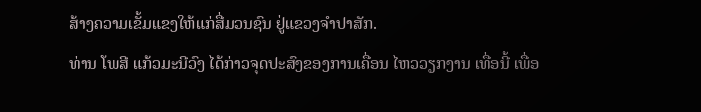ສ້າງຄວາມເຂັ້ມແຂງໃຫ້ແກ່ສື່ມວນຊົນ ຢູ່ແຂວງຈຳປາສັກ.
ທ່ານ ໂພສີ ແກ້ວມະນີວົງ ໄດ້ກ່າວຈຸດປະສົງຂອງການເຄື່ອນ ໄຫວວຽກງານ ເທື່ອນີ້ ເພື່ອ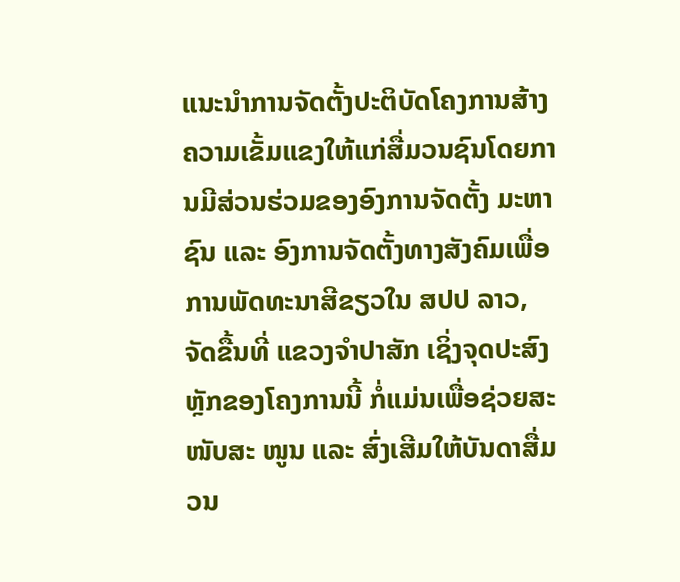ແນະນໍາການຈັດຕັ້ງປະຕິບັດໂຄງການສ້າງຄວາມເຂັ້ມແຂງໃຫ້ແກ່ສື່ມວນຊົນໂດຍການມີສ່ວນຮ່ວມຂອງອົງການຈັດຕັ້ງ ມະຫາຊົນ ແລະ ອົງການຈັດຕັ້ງທາງສັງຄົມເພື່ອການພັດທະນາສີຂຽວໃນ ສປປ ລາວ, ຈັດຂື້ນທີ່ ແຂວງຈຳປາສັກ ເຊິ່ງຈຸດປະສົງຫຼັກຂອງໂຄງການນີ້ ກໍ່ແມ່ນເພື່ອຊ່ວຍສະໜັບສະ ໜູນ ແລະ ສົ່ງເສີມໃຫ້ບັນດາສື່ມວນ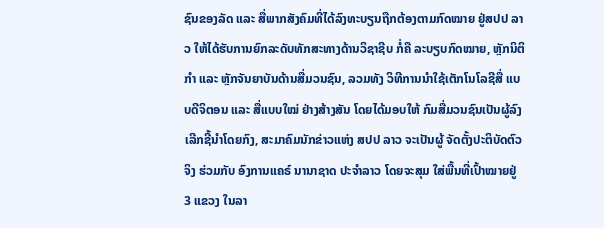ຊົນຂອງລັດ ແລະ ສື່ພາກສັງຄົມທີ່ໄດ້ລົງທະບຽນຖືກຕ້ອງຕາມກົດໝາຍ ຢູ່ສປປ ລາວ ໃຫ້ໄດ້ຮັບການຍົກລະດັບທັກສະທາງດ້ານວິຊາຊີບ ກໍ່ຄື ລະບຽບກົດໝາຍ, ຫຼັກນິຕິກຳ ແລະ ຫຼັກຈັນຍາບັນດ້ານສື່ມວນຊົນ, ລວມທັງ ວິທີການນໍາໃຊ້ເຕັກໂນໂລຊີສື່ ແບບດີຈິຕອນ ແລະ ສື່ແບບໃໝ່ ຢ່າງສ້າງສັນ ໂດຍໄດ້ມອບໃຫ້ ກົມສື່ມວນຊົນເປັນຜູ້ລົງເລີກຊີ້ນໍາໂດຍກົງ, ສະມາຄົມນັກຂ່າວແຫ່ງ ສປປ ລາວ ຈະເປັນຜູ້ ຈັດຕັ້ງປະຕິບັດຕົວຈິງ ຮ່ວມກັບ ອົງການແຄຣ໌ ນານາຊາດ ປະຈຳລາວ ໂດຍຈະສຸມ ໃສ່ພື້ນທີ່ເປົ້າໝາຍຢູ່ 3 ແຂວງ ໃນລາ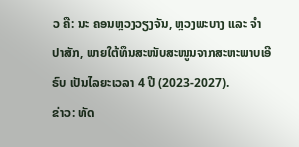ວ ຄື: ນະ ຄອນຫຼວງວຽງຈັນ, ຫຼວງພະບາງ ແລະ ຈຳປາສັກ, ພາຍໃຕ້ທຶນສະໜັບສະໜູນຈາກສະຫະພາບເອີຣົບ ເປັນໄລຍະເວລາ 4 ປີ (2023-2027).
ຂ່າວ: ທັດ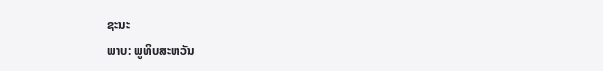ຊະນະ
ພາບ: ພູທິບສະຫວັນ